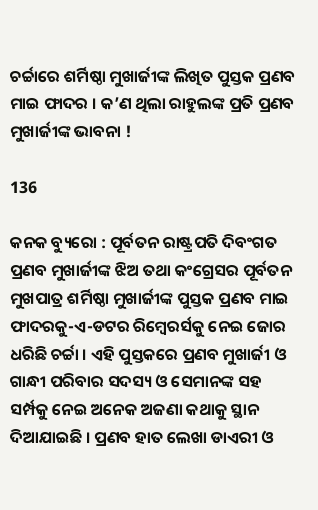ଚର୍ଚ୍ଚାରେ ଶର୍ମିଷ୍ଠା ମୁଖାର୍ଜୀଙ୍କ ଲିଖିତ ପୁସ୍ତକ ପ୍ରଣବ ମାଇ ଫାଦର । କ’ଣ ଥିଲା ରାହୁଲଙ୍କ ପ୍ରତି ପ୍ରଣବ ମୁଖାର୍ଜୀଙ୍କ ଭାବନା !

136

କନକ ବ୍ୟୁରୋ : ପୂର୍ବତନ ରାଷ୍ଟ୍ରପତି ଦିବଂଗତ ପ୍ରଣବ ମୁଖାର୍ଜୀଙ୍କ ଝିଅ ତଥା କଂଗ୍ରେସର ପୂର୍ବତନ ମୁଖପାତ୍ର ଶର୍ମିଷ୍ଠା ମୁଖାର୍ଜୀଙ୍କ ପୁସ୍ତକ ପ୍ରଣବ ମାଇ ଫାଦରକୁ-ଏ-ଡଟର ରିମ୍ବେରର୍ସକୁ ନେଇ ଜୋର ଧରିଛି ଚର୍ଚ୍ଚା । ଏହି ପୁସ୍ତକରେ ପ୍ରଣବ ମୁଖାର୍ଜୀ ଓ ଗାନ୍ଧୀ ପରିବାର ସଦସ୍ୟ ଓ ସେମାନଙ୍କ ସହ ସର୍ମ୍ପକୁ ନେଇ ଅନେକ ଅଜଣା କଥାକୁ ସ୍ଥାନ ଦିଆଯାଇଛି । ପ୍ରଣବ ହାତ ଲେଖା ଡାଏରୀ ଓ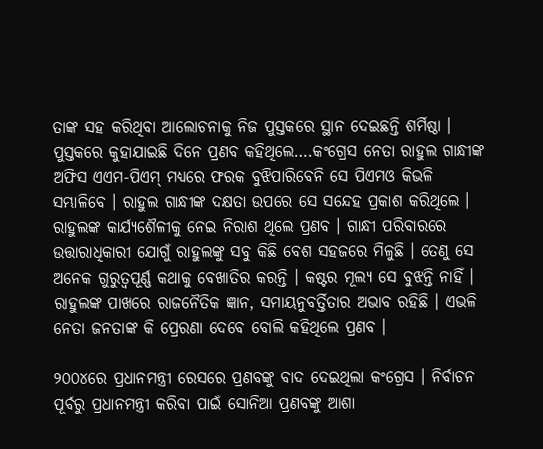ତାଙ୍କ ସହ କରିଥିବା ଆଲୋଚନାକୁ ନିଜ ପୁସ୍ତକରେ ସ୍ଥାନ ଦେଇଛନ୍ତି ଶର୍ମିଷ୍ଠା । ପୁସ୍ତକରେ କୁହାଯାଇଛି ଦିନେ ପ୍ରଣବ କହିଥିଲେ….କଂଗ୍ରେସ ନେତା ରାହୁଲ ଗାନ୍ଧୀଙ୍କ ଅଫିସ ଏଏମ-ପିଏମ୍ ମଧ୍ୟରେ ଫରକ ବୁଝିପାରିବେନି ସେ ପିଏମଓ କିଭଳି ସମ୍ଭାଳିବେ । ରାହୁଲ ଗାନ୍ଧୀଙ୍କ ଦକ୍ଷତା ଉପରେ ସେ ସନ୍ଦେହ ପ୍ରକାଶ କରିଥିଲେ । ରାହୁଲଙ୍କ କାର୍ଯ୍ୟଶୈଳୀକୁ ନେଇ ନିରାଶ ଥିଲେ ପ୍ରଣବ । ଗାନ୍ଧୀ ପରିବାରରେ ଉତ୍ତାରାଧିକାରୀ ଯୋଗୁଁ ରାହୁଲଙ୍କୁ ସବୁ କିଛି ବେଶ ସହଜରେ ମିଳୁଛି । ତେଣୁ ସେ ଅନେକ ଗୁରୁତ୍ୱପୂର୍ଣ୍ଣ କଥାକୁ ବେଖାତିର କରନ୍ତି । କଷ୍ଟର ମୂଲ୍ୟ ସେ ବୁଝନ୍ତି ନାହିଁ । ରାହୁଲଙ୍କ ପାଖରେ ରାଜନୈତିକ ଜ୍ଞାନ, ସମାୟନୁବର୍ତ୍ତିତାର ଅଭାବ ରହିଛି । ଏଭଳି ନେତା ଜନତାଙ୍କ କି ପ୍ରେରଣା ଦେବେ ବୋଲି କହିଥିଲେ ପ୍ରଣବ ।

୨୦୦୪ରେ ପ୍ରଧାନମନ୍ତ୍ରୀ ରେସରେ ପ୍ରଣବଙ୍କୁ ବାଦ ଦେଇଥିଲା କଂଗ୍ରେସ । ନିର୍ବାଚନ ପୂର୍ବରୁ ପ୍ରଧାନମନ୍ତ୍ରୀ କରିବା ପାଇଁ ସୋନିଆ ପ୍ରଣବଙ୍କୁ ଆଶା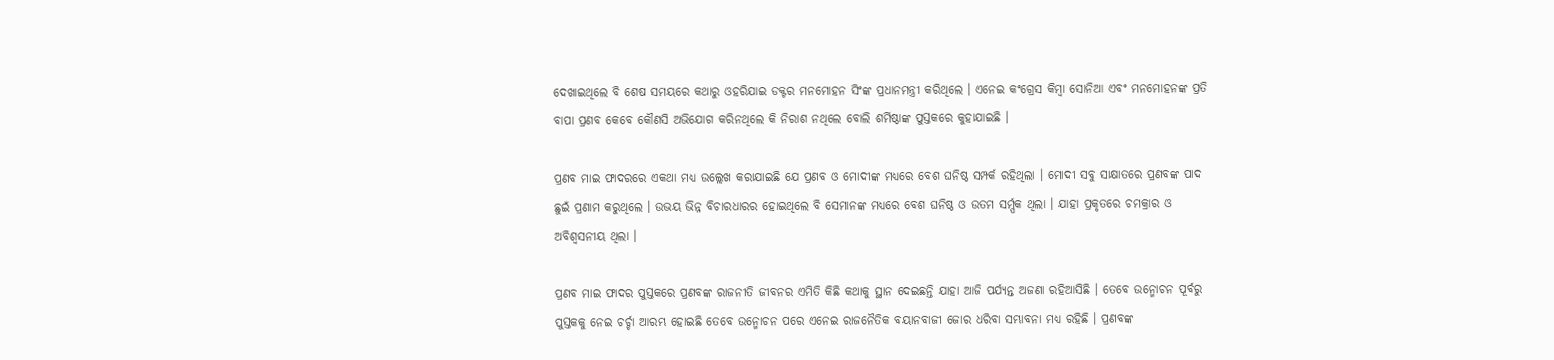ଦେଖାଇଥିଲେ ବି ଶେଷ ସମୟରେ କଥାରୁ ଓହରିଯାଇ ଡକ୍ଟର ମନମୋହନ ସିଂଙ୍କ ପ୍ରଧାନମନ୍ତ୍ରୀ କରିଥିଲେ । ଏନେଇ କଂଗ୍ରେସ କିମ୍ବା ସୋନିଆ ଏବଂ ମନମୋହନଙ୍କ ପ୍ରତି ବାପା ପ୍ରଣବ କେବେ କୌଣସି ଅଭିଯୋଗ କରିନଥିଲେ କି ନିରାଶ ନଥିଲେ ବୋଲି ଶର୍ମିଷ୍ଠାଙ୍କ ପୁସ୍ତକରେ କୁହାଯାଇଛି ।

ପ୍ରଣବ ମାଇ ଫାଦରରେ ଏକଥା ମଧ୍ୟ ଉଲ୍ଲେଖ କରାଯାଇଛି ଯେ ପ୍ରଣବ ଓ ମୋଦୀଙ୍କ ମଧ୍ୟରେ ବେଶ ଘନିଷ୍ଠ ସମ୍ପର୍କ ରହିଥିଲା । ମୋଦୀ ସବୁ ସାକ୍ଷାତରେ ପ୍ରଣବଙ୍କ ପାଦ ଛୁଇଁ ପ୍ରଣାମ କରୁଥିଲେ । ଉଭୟ ଭିନ୍ନ ବିଚାରଧାରର ହୋଇଥିଲେ ବି ସେମାନଙ୍କ ମଧ୍ୟରେ ବେଶ ଘନିଷ୍ଠ ଓ ଉତମ ସର୍ମ୍ପକ ଥିଲା । ଯାହା ପ୍ରକୃତରେ ଚମକ୍ରାର ଓ ଅବିଶ୍ୱସନୀୟ ଥିଲା ।

ପ୍ରଣବ ମାଇ ଫାଦର ପୁସ୍ତକରେ ପ୍ରଣବଙ୍କ ରାଜନୀତି ଜୀବନର ଏମିତି କିଛି କଥାକୁ ସ୍ଥାନ ଦେଇଛନ୍ତି ଯାହା ଆଜି ପର୍ଯ୍ୟନ୍ତ ଅଜଣା ରହିଆସିଛି । ତେବେ ଉନ୍ମୋଚନ ପୂର୍ବରୁ ପୁସ୍ତକକୁ ନେଇ ଚର୍ଚ୍ଚା ଆରମ୍ଭ ହୋଇଛି ତେବେ ଉନ୍ମୋଚନ ପରେ ଏନେଇ ରାଜନୈତିକ ବୟାନବାଜୀ ଜୋର ଧରିବା ସମ୍ଭାବନା ମଧ୍ୟ ରହିଛି । ପ୍ରଣବଙ୍କ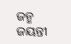ଜନ୍ମ ଜୟନ୍ତୀ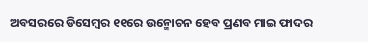ଅବସରରେ ଡିସେମ୍ବର ୧୧ରେ ଉନ୍ମୋଚନ ହେବ ପ୍ରଣବ ମାଇ ଫାଦର